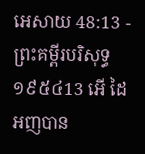អេសាយ 48:13 - ព្រះគម្ពីរបរិសុទ្ធ ១៩៥៤13 អើ ដៃអញបាន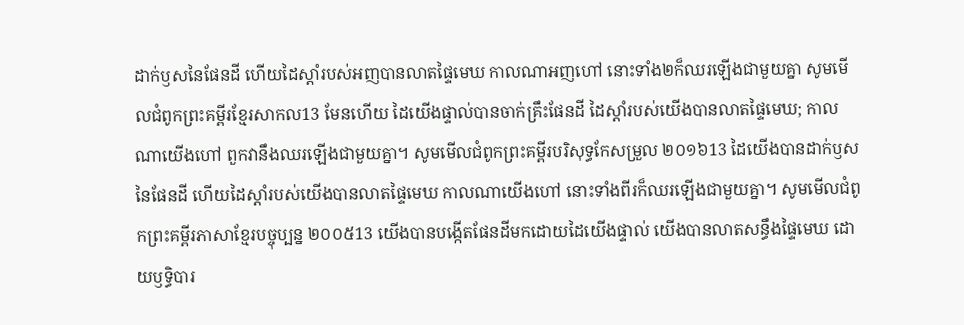ដាក់ឫសនៃផែនដី ហើយដៃស្តាំរបស់អញបានលាតផ្ទៃមេឃ កាលណាអញហៅ នោះទាំង២ក៏ឈរឡើងជាមួយគ្នា សូមមើលជំពូកព្រះគម្ពីរខ្មែរសាកល13 មែនហើយ ដៃយើងផ្ទាល់បានចាក់គ្រឹះផែនដី ដៃស្ដាំរបស់យើងបានលាតផ្ទៃមេឃ; កាលណាយើងហៅ ពួកវានឹងឈរឡើងជាមួយគ្នា។ សូមមើលជំពូកព្រះគម្ពីរបរិសុទ្ធកែសម្រួល ២០១៦13 ដៃយើងបានដាក់ឫសនៃផែនដី ហើយដៃស្តាំរបស់យើងបានលាតផ្ទៃមេឃ កាលណាយើងហៅ នោះទាំងពីរក៏ឈរឡើងជាមួយគ្នា។ សូមមើលជំពូកព្រះគម្ពីរភាសាខ្មែរបច្ចុប្បន្ន ២០០៥13 យើងបានបង្កើតផែនដីមកដោយដៃយើងផ្ទាល់ យើងបានលាតសន្ធឹងផ្ទៃមេឃ ដោយឫទ្ធិបារ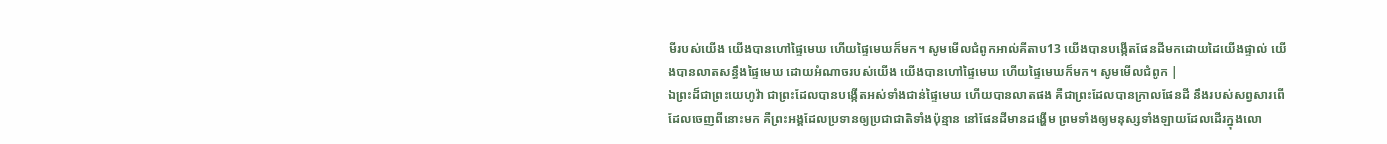មីរបស់យើង យើងបានហៅផ្ទៃមេឃ ហើយផ្ទៃមេឃក៏មក។ សូមមើលជំពូកអាល់គីតាប13 យើងបានបង្កើតផែនដីមកដោយដៃយើងផ្ទាល់ យើងបានលាតសន្ធឹងផ្ទៃមេឃ ដោយអំណាចរបស់យើង យើងបានហៅផ្ទៃមេឃ ហើយផ្ទៃមេឃក៏មក។ សូមមើលជំពូក |
ឯព្រះដ៏ជាព្រះយេហូវ៉ា ជាព្រះដែលបានបង្កើតអស់ទាំងជាន់ផ្ទៃមេឃ ហើយបានលាតផង គឺជាព្រះដែលបានក្រាលផែនដី នឹងរបស់សព្វសារពើដែលចេញពីនោះមក គឺព្រះអង្គដែលប្រទានឲ្យប្រជាជាតិទាំងប៉ុន្មាន នៅផែនដីមានដង្ហើម ព្រមទាំងឲ្យមនុស្សទាំងឡាយដែលដើរក្នុងលោ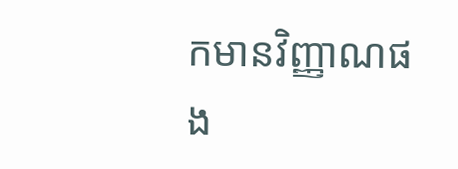កមានវិញ្ញាណផង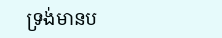ទ្រង់មានប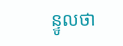ន្ទូលថា